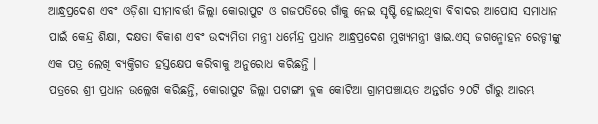ଆନ୍ଧ୍ରପ୍ରଦେଶ ଏବଂ ଓଡ଼ିଶା ସୀମାବର୍ତ୍ତୀ ଜିଲ୍ଲା କୋରାପୁଟ ଓ ଗଜପତିରେ ଗାଁକୁ ନେଇ ସୃଷ୍ଟି ହୋଇଥିବା ବିବାଦର ଆପୋସ ସମାଧାନ ପାଇଁ କେନ୍ଦ୍ର ଶିକ୍ଷା, ଦକ୍ଷତା ବିକାଶ ଏବଂ ଉଦ୍ୟମିତା ମନ୍ତ୍ରୀ ଧର୍ମେନ୍ଦ୍ର ପ୍ରଧାନ ଆନ୍ଧ୍ରପ୍ରଦେଶ ମୁଖ୍ୟମନ୍ତ୍ରୀ ୱାଇ.ଏସ୍ ଜଗନ୍ମୋହନ ରେଡ୍ଡୀଙ୍କୁ ଏକ ପତ୍ର ଲେଖି ବ୍ୟକ୍ତିଗତ ହସ୍ତକ୍ଷେପ କରିବାକୁ ଅନୁରୋଧ କରିଛନ୍ତି ।
ପତ୍ରରେ ଶ୍ରୀ ପ୍ରଧାନ ଉଲ୍ଲେଖ କରିଛନ୍ତି, କୋରାପୁଟ ଜିଲ୍ଲା ପଟାଙ୍ଗୀ ବ୍ଲକ କୋଟିଆ ଗ୍ରାମପଞ୍ଚାୟତ ଅନ୍ତର୍ଗତ ୨୦ଟି ଗାଁରୁ ଆରମ୍ଭ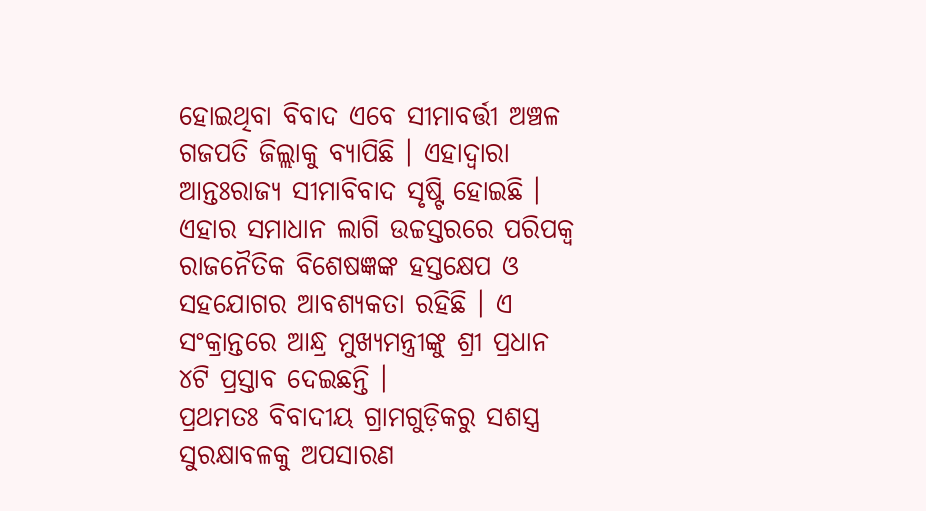ହୋଇଥିବା ବିବାଦ ଏବେ ସୀମାବର୍ତ୍ତୀ ଅଞ୍ଚଳ ଗଜପତି ଜିଲ୍ଲାକୁ ବ୍ୟାପିଛି । ଏହାଦ୍ୱାରା ଆନ୍ତଃରାଜ୍ୟ ସୀମାବିବାଦ ସୃଷ୍ଟି ହୋଇଛି । ଏହାର ସମାଧାନ ଲାଗି ଉଚ୍ଚସ୍ତରରେ ପରିପକ୍ୱ ରାଜନୈତିକ ବିଶେଷଜ୍ଞଙ୍କ ହସ୍ତକ୍ଷେପ ଓ ସହଯୋଗର ଆବଶ୍ୟକତା ରହିଛି । ଏ ସଂକ୍ରାନ୍ତରେ ଆନ୍ଧ୍ର ମୁଖ୍ୟମନ୍ତ୍ରୀଙ୍କୁ ଶ୍ରୀ ପ୍ରଧାନ ୪ଟି ପ୍ରସ୍ତାବ ଦେଇଛନ୍ତି ।
ପ୍ରଥମତଃ ବିବାଦୀୟ ଗ୍ରାମଗୁଡ଼ିକରୁ ସଶସ୍ତ୍ର ସୁରକ୍ଷାବଳକୁ ଅପସାରଣ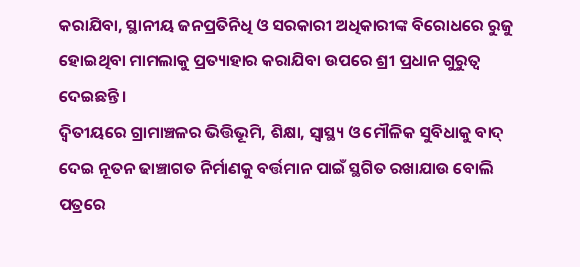କରାଯିବା, ସ୍ଥାନୀୟ ଜନପ୍ରତିନିଧି ଓ ସରକାରୀ ଅଧିକାରୀଙ୍କ ବିରୋଧରେ ରୁଜୁ ହୋଇଥିବା ମାମଲାକୁ ପ୍ରତ୍ୟାହାର କରାଯିବା ଉପରେ ଶ୍ରୀ ପ୍ରଧାନ ଗୁରୁତ୍ୱ ଦେଇଛନ୍ତି ।
ଦ୍ୱିତୀୟରେ ଗ୍ରାମାଞ୍ଚଳର ଭିତ୍ତିଭୂମି, ଶିକ୍ଷା, ସ୍ୱାସ୍ଥ୍ୟ ଓ ମୌଳିକ ସୁବିଧାକୁ ବାଦ୍ ଦେଇ ନୂତନ ଢାଞ୍ଚାଗତ ନିର୍ମାଣକୁ ବର୍ତ୍ତମାନ ପାଇଁ ସ୍ଥଗିତ ରଖାଯାଉ ବୋଲି ପତ୍ରରେ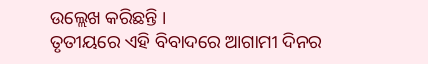ଉଲ୍ଲେଖ କରିଛନ୍ତି ।
ତୃତୀୟରେ ଏହି ବିବାଦରେ ଆଗାମୀ ଦିନର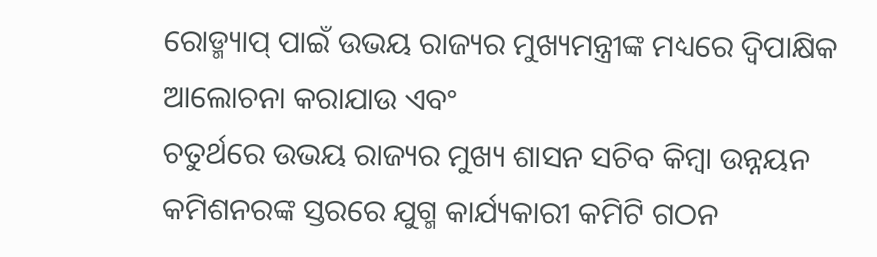ରୋଡ୍ମ୍ୟାପ୍ ପାଇଁ ଉଭୟ ରାଜ୍ୟର ମୁଖ୍ୟମନ୍ତ୍ରୀଙ୍କ ମଧ୍ୟରେ ଦ୍ୱିପାକ୍ଷିକ ଆଲୋଚନା କରାଯାଉ ଏବଂ
ଚତୁର୍ଥରେ ଉଭୟ ରାଜ୍ୟର ମୁଖ୍ୟ ଶାସନ ସଚିବ କିମ୍ବା ଉନ୍ନୟନ କମିଶନରଙ୍କ ସ୍ତରରେ ଯୁଗ୍ମ କାର୍ଯ୍ୟକାରୀ କମିଟି ଗଠନ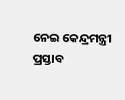ନେଇ କେନ୍ଦ୍ରମନ୍ତ୍ରୀ ପ୍ରସ୍ତାବ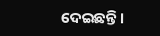ଦେଇଛନ୍ତି ।